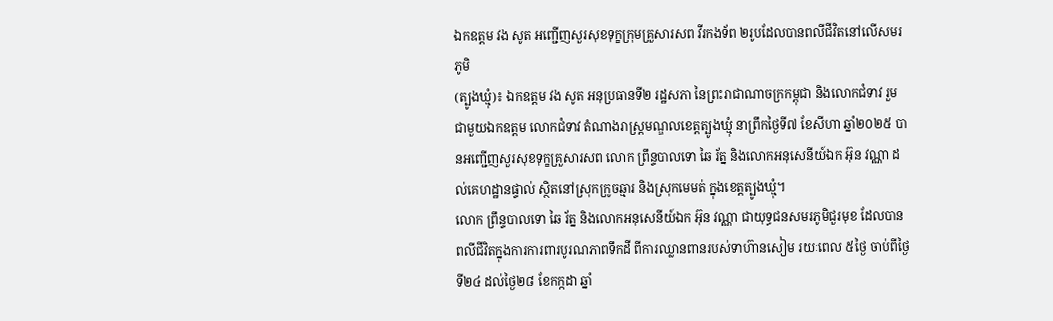ឯកឧត្តម វង សូត អញ្ជើញសួរសុខទុក្ខក្រុមគ្រួសារសព វីរកងទ័ព ២រូបដែលបានពលីជីវិតនៅលើសមរភូមិ
(ត្បូងឃ្មុំ)៖ ឯកឧត្តម វង សូត អនុប្រធានទី២ រដ្ឋសភា នៃព្រះរាជាណាចក្រកម្ពុជា និងលោកជំទាវ រួមជាមួយឯកឧត្តម លោកជំទាវ តំណាងរាស្ត្រមណ្ឌលខេត្តត្បូងឃ្មុំ នាព្រឹកថ្ងៃទី៧ ខែសីហា ឆ្នាំ២០២៥ បានអញ្ជើញសួរសុខទុក្ខគ្រួសារសព លោក ព្រឹន្ទបាលទោ ឆៃ រ័ត្ន និងលោកអនុសេនីយ៍ឯក អ៊ុន វណ្ណា ដល់គេហដ្ឋានផ្ទាល់ ស្ថិតនៅស្រុកក្រូចឆ្មារ និងស្រុកមេមត់ ក្នុងខេត្តត្បូងឃ្មុំ។
លោក ព្រឹន្ទបាលទោ ឆៃ រ័ត្ន និងលោកអនុសេនីយ៍ឯក អ៊ុន វណ្ណា ជាយុទ្ធជនសមរភូមិជួរមុខ ដែលបានពលីជីវិតក្នុងការការពារបូរណភាពទឹកដី ពីការឈ្លានពានរបស់ទាហ៊ានសៀម រយៈពេល ៥ថ្ងៃ ចាប់ពីថ្ងៃទី២៤ ដល់ថ្ងៃ២៨ ខែកក្កដា ឆ្នាំ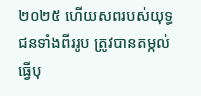២០២៥ ហើយសពរបស់យុទ្ធជនទាំងពីររូប ត្រូវបានតម្កល់ធ្វើបុ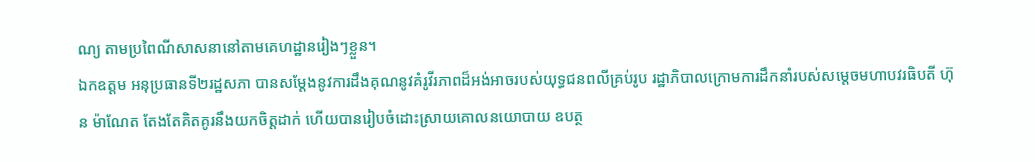ណ្យ តាមប្រពៃណីសាសនានៅតាមគេហដ្ឋានរៀងៗខ្លួន។
ឯកឧត្តម អនុប្រធានទី២រដ្ឋសភា បានសម្តែងនូវការដឹងគុណនូវគំរូវីរភាពដ៏អង់អាចរបស់យុទ្ធជនពលីគ្រប់រូប រដ្ឋាភិបាលក្រោមការដឹកនាំរបស់សម្តេចមហាបវរធិបតី ហ៊ុន ម៉ាណែត តែងតែគិតគូរនឹងយកចិត្តដាក់ ហើយបានរៀបចំដោះស្រាយគោលនយោបាយ ឧបត្ថ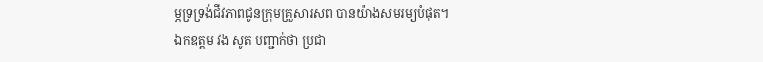ម្ភទ្រទ្រង់ជីវភាពជូនក្រុមគ្រួសារសព បានយ៉ាងសមរម្យបំផុត។
ឯកឧត្តម វង សូត បញ្ជាក់ថា ប្រជា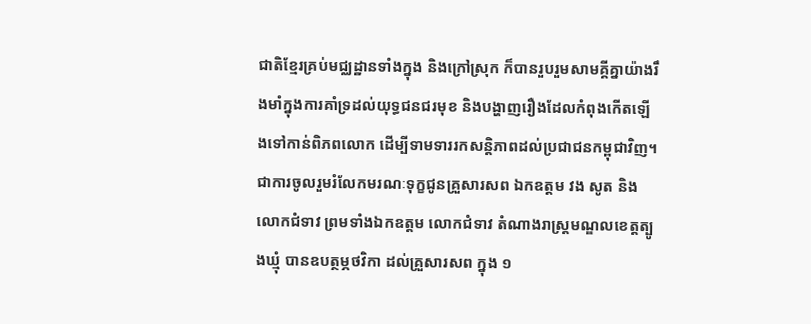ជាតិខ្មែរគ្រប់មជ្ឈដ្ឋានទាំងក្នុង និងក្រៅស្រុក ក៏បានរួបរួមសាមគ្គីគ្នាយ៉ាងរឹងមាំក្នុងការគាំទ្រដល់យុទ្ធជនជរមុខ និងបង្ហាញរឿងដែលកំពុងកើតឡើងទៅកាន់ពិភពលោក ដើម្បីទាមទាររកសន្តិភាពដល់ប្រជាជនកម្ពុជាវិញ។
ជាការចូលរួមរំលែកមរណៈទុក្ខជូនគ្រួសារសព ឯកឧត្តម វង សូត និងលោកជំទាវ ព្រមទាំងឯកឧត្តម លោកជំទាវ តំណាងរាស្រ្តមណ្ឌលខេត្តត្បូងឃ្មុំ បានឧបត្ថម្ភថវិកា ដល់គ្រួសារសព ក្នុង ១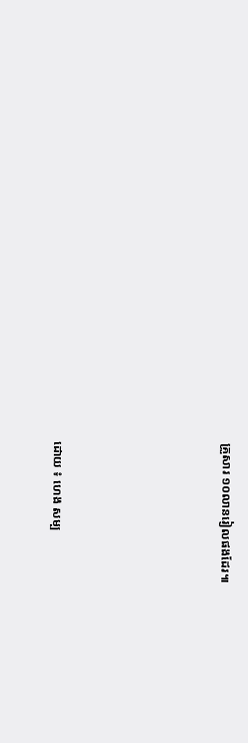គ្រួសារ ១០លានរៀលផងដែរ៕






ដោយ ៖ ហេង សម្ប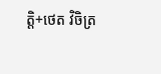ត្តិ+ថេត វិចិត្រ